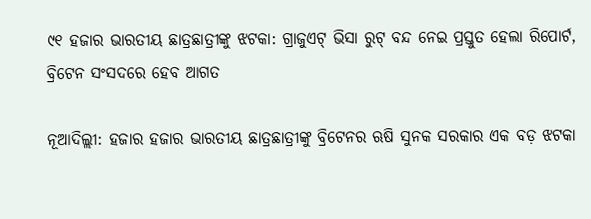୯୧ ହଜାର ଭାରତୀୟ ଛାତ୍ରଛାତ୍ରୀଙ୍କୁ ଝଟକା: ଗ୍ରାଜୁଏଟ୍ ଭିସା ରୁଟ୍ ବନ୍ଦ ନେଇ ପ୍ରସ୍ତୁତ ହେଲା ରିପୋର୍ଟ, ବ୍ରିଟେନ ସଂସଦରେ ହେବ ଆଗତ

ନୂଆଦିଲ୍ଲୀ: ହଜାର ହଜାର ଭାରତୀୟ ଛାତ୍ରଛାତ୍ରୀଙ୍କୁ ବ୍ରିଟେନର ଋଷି ସୁନକ ସରକାର ଏକ ବଡ଼ ଝଟକା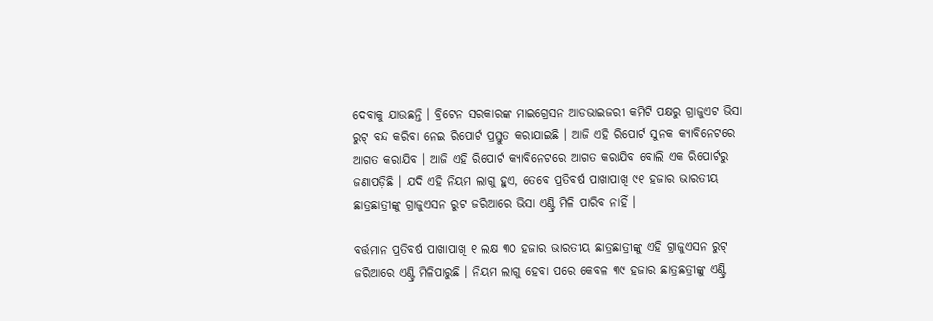ଦେବାକୁ ଯାଉଛନ୍ତି । ବ୍ରିଟେନ ସରକାରଙ୍କ ମାଇଗ୍ରେସନ ଆଡଭାଇଜରୀ କମିଟି ପକ୍ଷରୁ ଗ୍ରାଜୁଏଟ ଭିସା ରୁଟ୍ ବନ୍ଦ କରିବା ନେଇ ରିପୋର୍ଟ ପ୍ରସ୍ତୁତ କରାଯାଇଛି । ଆଜି ଏହି ରିପୋର୍ଟ ସୁନକ କ୍ୟାବିନେଟରେ ଆଗତ କରାଯିବ । ଆଜି ଏହି ରିପୋର୍ଟ କ୍ୟାବିନେଟରେ ଆଗତ କରାଯିବ ବୋଲି ଏକ ରିପୋର୍ଟରୁ ଜଣାପଡ଼ିଛି । ଯଦି ଏହି ନିୟମ ଲାଗୁ ହୁଏ, ତେବେ ପ୍ରତିବର୍ଷ ପାଖାପାଖି ୯୧ ହଜାର ଭାରତୀୟ ଛାତ୍ରଛାତ୍ରୀଙ୍କୁ ଗ୍ରାଜୁଏସନ ରୁଟ ଜରିଆରେ ଭିସା ଏଣ୍ଟ୍ରି ମିଳି ପାରିବ ନାହିଁ ।

ବର୍ତ୍ତମାନ ପ୍ରତିବର୍ଷ ପାଖାପାଖି ୧ ଲକ୍ଷ ୩୦ ହଜାର ଭାରତୀୟ ଛାତ୍ରଛାତ୍ରୀଙ୍କୁ ଏହି ଗ୍ରାଜୁଏସନ ରୁଟ୍ ଜରିଆରେ ଏଣ୍ଟ୍ରି ମିଳିପାରୁଛି । ନିୟମ ଲାଗୁ ହେବା ପରେ କେବଳ ୩୯ ହଜାର ଛାତ୍ରଛତ୍ରୀଙ୍କୁ ଏଣ୍ଟ୍ରି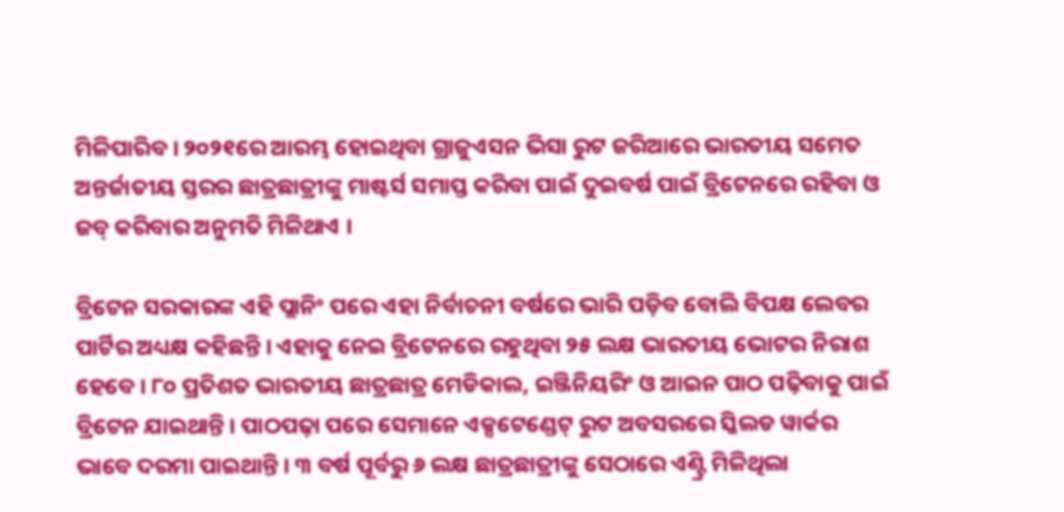ମିଳିପାରିବ । ୨୦୨୧ରେ ଆରମ୍ଭ ହୋଇଥିବା ଗ୍ରାଜୁଏସନ ଭିସା ରୁଟ ଜରିଆରେ ଭାରତୀୟ ସମେତ ଅନ୍ତର୍ଜାତୀୟ ସ୍ତରର ଛାତ୍ରଛାତ୍ରୀଙ୍କୁ ମାଷ୍ଟର୍ସ ସମାପ୍ତ କରିବା ପାଇଁ ଦୁଇବର୍ଷ ପାଇଁ ବ୍ରିଟେନରେ ରହିବା ଓ ଜବ୍ କରିବାର ଅନୁମତି ମିଳିଥାଏ ।

ବ୍ରିଟେନ ସରକାରଙ୍କ ଏହି ପ୍ଲାନିଂ ପରେ ଏହା ନିର୍ବାଚନୀ ବର୍ଷରେ ଭାରି ପଡ଼ିବ ବୋଲି ବିପକ୍ଷ ଲେବର ପାର୍ଟିର ଅଧ୍ୟକ୍ଷ କହିଛନ୍ତି । ଏହାକୁ ନେଇ ବ୍ରିଟେନରେ ରହୁଥିବା ୨୫ ଲକ୍ଷ ଭାରତୀୟ ଭୋଟର ନିରାଶ ହେବେ । ୮୦ ପ୍ରତିଶତ ଭାରତୀୟ ଛାତ୍ରଛାତ୍ର ମେଡିକାଲ, ଇଞ୍ଜିନିୟରିଂ ଓ ଆଇନ ପାଠ ପଢ଼ିବାକୁ ପାଇଁ ବ୍ରିଟେନ ଯାଇଥାନ୍ତି । ପାଠପଢ଼ା ପରେ ସେମାନେ ଏକ୍ସଟେଣ୍ଡେଟ୍ ରୁଟ ଅବସରରେ ସ୍କିଲଡ ୱାର୍କର ଭାବେ ଦରମା ପାଇଥାନ୍ତି । ୩ ବର୍ଷ ପୂର୍ବରୁ ୬ ଲକ୍ଷ ଛାତ୍ରଛାତ୍ରୀଙ୍କୁ ସେଠାରେ ଏଣ୍ଟ୍ରି ମିଳିଥିଲା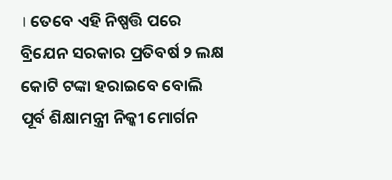। ତେବେ ଏହି ନିଷ୍ପତ୍ତି ପରେ ବ୍ରିଯେନ ସରକାର ପ୍ରତିବର୍ଷ ୨ ଲକ୍ଷ କୋଟି ଟଙ୍କା ହରାଇବେ ବୋଲି ପୂର୍ବ ଶିକ୍ଷାମନ୍ତ୍ରୀ ନିକ୍କୀ ମୋର୍ଗନ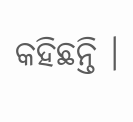କହିଛନ୍ତି ।